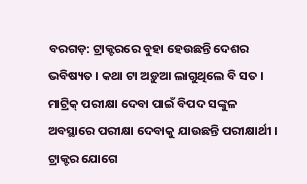ବରଗଡ଼: ଟ୍ରାକ୍ଟରରେ ବୁହା ହେଉଛନ୍ତି ଦେଶର ଭବିଷ୍ୟତ । କଥା ଟା ଅଡ଼ୁଆ ଲାଗୁଥିଲେ ବି ସତ । ମାଟ୍ରିକ୍ ପରୀକ୍ଷା ଦେବା ପାଇଁ ବିପଦ ସଙ୍କୁଳ ଅବସ୍ଥାରେ ପରୀକ୍ଷା ଦେବାକୁ ଯାଉଛନ୍ତି ପରୀକ୍ଷାର୍ଥୀ । ଟ୍ରାକ୍ଟର ଯୋଗେ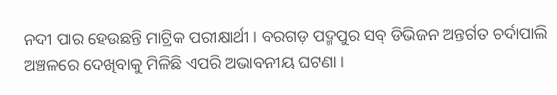ନଦୀ ପାର ହେଉଛନ୍ତି ମାଟ୍ରିକ ପରୀକ୍ଷାର୍ଥୀ । ବରଗଡ଼ ପଦ୍ମପୁର ସବ୍ ଡିଭିଜନ ଅନ୍ତର୍ଗତ ଚର୍ଦାପାଲି ଅଞ୍ଚଳରେ ଦେଖିବାକୁ ମିଳିଛି ଏପରି ଅଭାବନୀୟ ଘଟଣା ।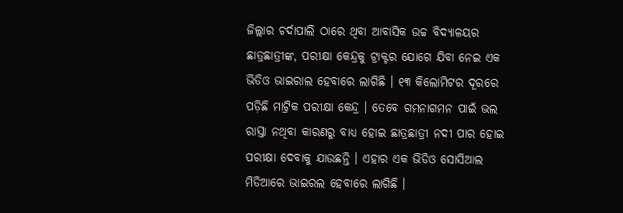ଜିଲ୍ଲାର ଚର୍ଦାପାଲି ଠାରେ ଥିବା ଆବାସିକ ଉଚ୍ଚ ବିଦ୍ୟାଳୟର ଛାତ୍ରଛାତ୍ରୀଙ୍କ, ପରୀକ୍ଷା କେନ୍ଦ୍ରକୁ ଟ୍ରାକ୍ଟର ଯୋଗେ ଯିବା ନେଇ ଏକ ଭିଡିଓ ଭାଇରାଲ ହେବାରେ ଲାଗିଛି । ୧୩ କିଲୋମିଟର ଦୂରରେ ପଡ଼ିଛି ମାଟ୍ରିକ ପରୀକ୍ଷା କେନ୍ଦ୍ର । ତେବେ ଗମନାଗମନ ପାଇଁ ଭଲ ରାସ୍ତା ନଥିବା କାରଣରୁ ବାଧ୍ୟ ହୋଇ ଛାତ୍ରଛାତ୍ରୀ ନଦୀ ପାର ହୋଇ ପରୀକ୍ଷା ଦେବାକୁ ଯାଉଛନ୍ତି । ଏହାର ଏକ ଭିଡିଓ ସୋସିଆଲ ମିଡିଆରେ ଭାଇରଲ ହେବାରେ ଲାଗିଛି ।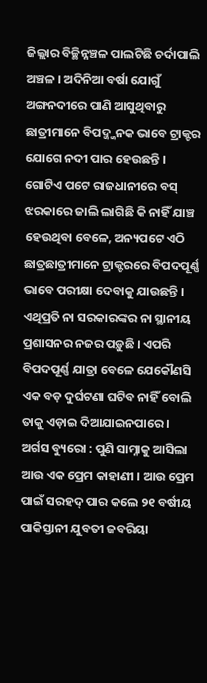ଜିଲ୍ଲାର ବିଚ୍ଛିନ୍ନଞ୍ଚଳ ପାଲଟିଛି ଚର୍ଦାପାଲି ଅଞ୍ଚଳ । ଅଦିନିଆ ବର୍ଷା ଯୋଗୁଁ ଅଙ୍ଗନଦୀରେ ପାଣି ଆସୁଥିବାରୁ ଛାତ୍ରୀମାନେ ବିପଦ୍ଜ୍ଜନକ ଭାବେ ଟ୍ରାକ୍ଟର ଯୋଗେ ନଦୀ ପାର ହେଉଛନ୍ତି । ଗୋଟିଏ ପଟେ ରାଜଧାନୀରେ ବସ୍ ଝରକାରେ ଜାଲି ଲାଗିଛି କି ନାହିଁ ଯାଞ୍ଚ ହେଉଥିବା ବେଳେ, ଅନ୍ୟପଟେ ଏଠି ଛାତ୍ରଛାତ୍ରୀମାନେ ଟ୍ରାକ୍ଟରରେ ବିପଦପୂର୍ଣ୍ଣ ଭାବେ ପରୀକ୍ଷା ଦେବାକୁ ଯାଉଛନ୍ତି । ଏଥିପ୍ରତି ନା ସରକାରଙ୍କର ନା ସ୍ଥାନୀୟ ପ୍ରଶାସନର ନଜର ପଡ଼ୁଛି । ଏପରି ବିପଦପୂର୍ଣ୍ଣ ଯାତ୍ରା ବେଳେ ଯେକୌଣସି ଏକ ବଡ଼ ଦୁର୍ଘଟଣା ଘଟିବ ନାହିଁ ବୋଲି ତାକୁ ଏଡ଼ାଇ ଦିଆଯାଇନପାରେ ।
ଅର୍ଗସ ବ୍ୟୁରୋ : ପୁଣି ସାମ୍ନାକୁ ଆସିଲା ଆଉ ଏକ ପ୍ରେମ କାହାଣୀ । ଆଉ ପ୍ରେମ ପାଇଁ ସରହଦ୍ ପାର କଲେ ୨୧ ବର୍ଷୀୟ ପାକିସ୍ତାନୀ ଯୁବତୀ ଜବରିୟା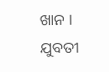ଖାନ । ଯୁବତୀ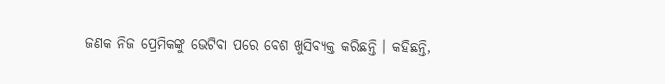ଜଣକ ନିଜ ପ୍ରେମିକଙ୍କୁ ଭେଟିବା ପରେ ବେଶ ଖୁସିବ୍ୟକ୍ତ କରିଛନ୍ତି । କହିଛନ୍ତି,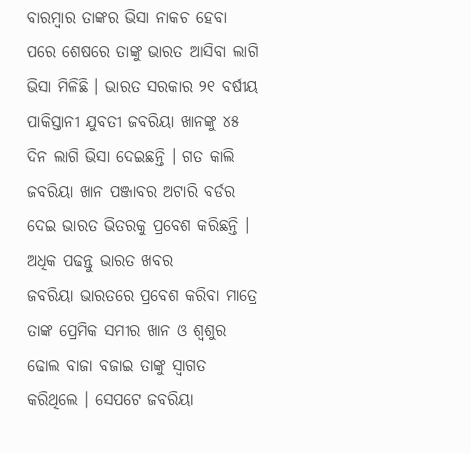ବାରମ୍ବାର ତାଙ୍କର ଭିସା ନାକଚ ହେବା ପରେ ଶେଷରେ ତାଙ୍କୁ ଭାରତ ଆସିବା ଲାଗି ଭିସା ମିଳିଛି । ଭାରତ ସରକାର ୨୧ ବର୍ଷୀୟ ପାକିସ୍ତାନୀ ଯୁବତୀ ଜବରିୟା ଖାନଙ୍କୁ ୪୫ ଦିନ ଲାଗି ଭିସା ଦେଇଛନ୍ତି । ଗତ କାଲି ଜବରିୟା ଖାନ ପଞ୍ଜାବର ଅଟାରି ବର୍ଡର ଦେଇ ଭାରତ ଭିତରକୁ ପ୍ରବେଶ କରିଛନ୍ତି ।
ଅଧିକ ପଢନ୍ତୁ ଭାରତ ଖବର
ଜବରିୟା ଭାରତରେ ପ୍ରବେଶ କରିବା ମାତ୍ରେ ତାଙ୍କ ପ୍ରେମିକ ସମୀର ଖାନ ଓ ଶ୍ବଶୁର ଢୋଲ ବାଜା ବଜାଇ ତାଙ୍କୁ ସ୍ବାଗତ କରିଥିଲେ । ସେପଟେ ଜବରିୟା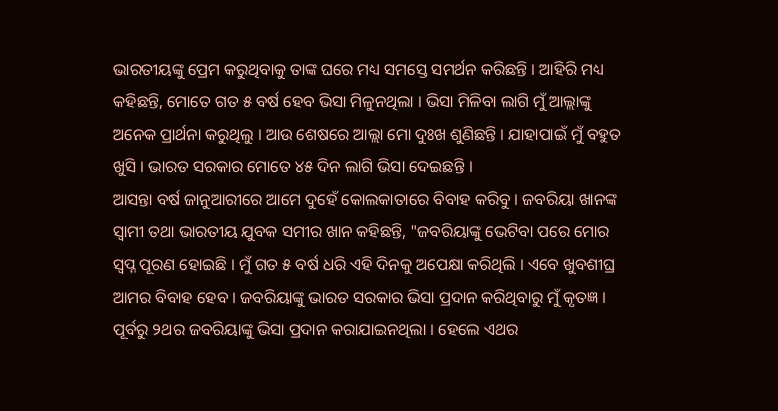ଭାରତୀୟଙ୍କୁ ପ୍ରେମ କରୁଥିବାକୁ ତାଙ୍କ ଘରେ ମଧ୍ୟ ସମସ୍ତେ ସମର୍ଥନ କରିଛନ୍ତି । ଆହିରି ମଧ୍ୟ କହିଛନ୍ତି, ମୋତେ ଗତ ୫ ବର୍ଷ ହେବ ଭିସା ମିଳୁନଥିଲା । ଭିସା ମିଳିବା ଲାଗି ମୁଁ ଆଲ୍ଲାଙ୍କୁ ଅନେକ ପ୍ରାର୍ଥନା କରୁଥିଲୁ । ଆଉ ଶେଷରେ ଆଲ୍ଲା ମୋ ଦୁଃଖ ଶୁଣିଛନ୍ତି । ଯାହାପାଇଁ ମୁଁ ବହୁତ ଖୁସି । ଭାରତ ସରକାର ମୋତେ ୪୫ ଦିନ ଲାଗି ଭିସା ଦେଇଛନ୍ତି ।
ଆସନ୍ତା ବର୍ଷ ଜାନୁଆରୀରେ ଆମେ ଦୁହେଁ କୋଲକାତାରେ ବିବାହ କରିବୁ । ଜବରିୟା ଖାନଙ୍କ ସ୍ବାମୀ ତଥା ଭାରତୀୟ ଯୁବକ ସମୀର ଖାନ କହିଛନ୍ତି, "ଜବରିୟାଙ୍କୁ ଭେଟିବା ପରେ ମୋର ସ୍ବପ୍ନ ପୂରଣ ହୋଇଛି । ମୁଁ ଗତ ୫ ବର୍ଷ ଧରି ଏହି ଦିନକୁ ଅପେକ୍ଷା କରିଥିଲି । ଏବେ ଖୁବଶୀଘ୍ର ଆମର ବିବାହ ହେବ । ଜବରିୟାଙ୍କୁ ଭାରତ ସରକାର ଭିସା ପ୍ରଦାନ କରିଥିବାରୁ ମୁଁ କୃତଜ୍ଞ । ପୂର୍ବରୁ ୨ଥର ଜବରିୟାଙ୍କୁ ଭିସା ପ୍ରଦାନ କରାଯାଇନଥିଲା । ହେଲେ ଏଥର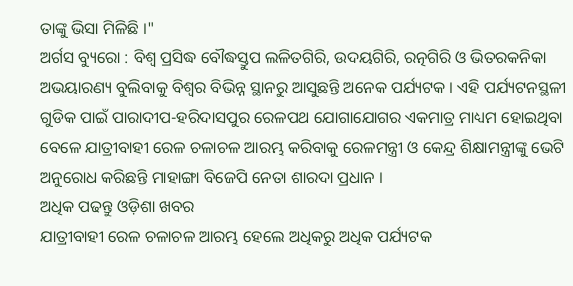ତାଙ୍କୁ ଭିସା ମିଳିଛି ।"
ଅର୍ଗସ ବ୍ୟୁରୋ : ବିଶ୍ବ ପ୍ରସିଦ୍ଧ ବୌଦ୍ଧସ୍ତୁପ ଲଳିତଗିରି, ଉଦୟଗିରି, ରତ୍ନଗିରି ଓ ଭିତରକନିକା ଅଭୟାରଣ୍ୟ ବୁଲିବାକୁ ବିଶ୍ବର ବିଭିନ୍ନ ସ୍ଥାନରୁ ଆସୁଛନ୍ତି ଅନେକ ପର୍ଯ୍ୟଟକ । ଏହି ପର୍ଯ୍ୟଟନସ୍ଥଳୀ ଗୁଡିକ ପାଇଁ ପାରାଦୀପ-ହରିଦାସପୁର ରେଳପଥ ଯୋଗାଯୋଗର ଏକମାତ୍ର ମାଧ୍ୟମ ହୋଇଥିବା ବେଳେ ଯାତ୍ରୀବାହୀ ରେଳ ଚଳାଚଳ ଆରମ୍ଭ କରିବାକୁ ରେଳମନ୍ତ୍ରୀ ଓ କେନ୍ଦ୍ର ଶିକ୍ଷାମନ୍ତ୍ରୀଙ୍କୁ ଭେଟି ଅନୁରୋଧ କରିଛନ୍ତି ମାହାଙ୍ଗା ବିଜେପି ନେତା ଶାରଦା ପ୍ରଧାନ ।
ଅଧିକ ପଢନ୍ତୁ ଓଡ଼ିଶା ଖବର
ଯାତ୍ରୀବାହୀ ରେଳ ଚଳାଚଳ ଆରମ୍ଭ ହେଲେ ଅଧିକରୁ ଅଧିକ ପର୍ଯ୍ୟଟକ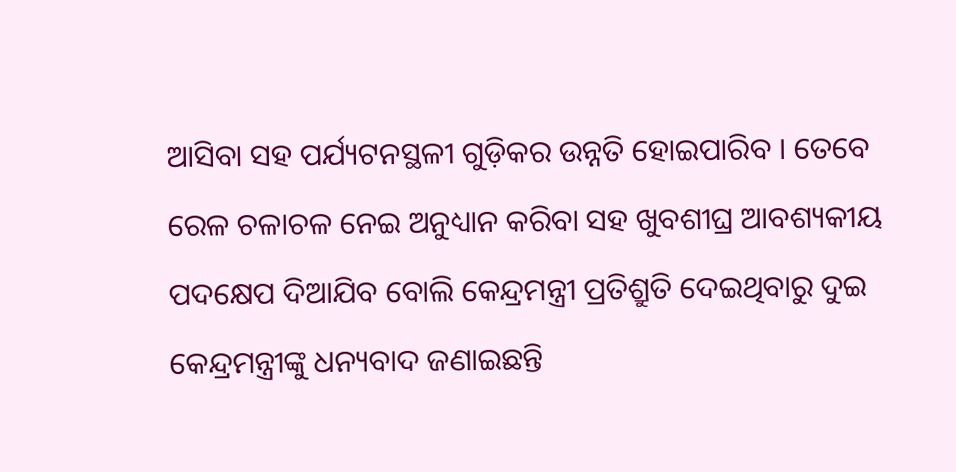ଆସିବା ସହ ପର୍ଯ୍ୟଟନସ୍ଥଳୀ ଗୁଡ଼ିକର ଉନ୍ନତି ହୋଇପାରିବ । ତେବେ ରେଳ ଚଳାଚଳ ନେଇ ଅନୁଧ୍ୟାନ କରିବା ସହ ଖୁବଶୀଘ୍ର ଆବଶ୍ୟକୀୟ ପଦକ୍ଷେପ ଦିଆଯିବ ବୋଲି କେନ୍ଦ୍ରମନ୍ତ୍ରୀ ପ୍ରତିଶ୍ରୁତି ଦେଇଥିବାରୁ ଦୁଇ କେନ୍ଦ୍ରମନ୍ତ୍ରୀଙ୍କୁ ଧନ୍ୟବାଦ ଜଣାଇଛନ୍ତି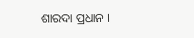ଶାରଦା ପ୍ରଧାନ ।